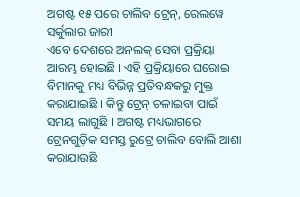ଅଗଷ୍ଟ ୧୫ ପରେ ଚାଲିବ ଟ୍ରେନ୍, ରେଲୱେ ସର୍କୁଲାର ଜାରୀ
ଏବେ ଦେଶରେ ଅନଲକ୍ ସେବା ପ୍ରକ୍ରିୟା ଆରମ୍ଭ ହୋଇଛି । ଏହି ପ୍ରକ୍ରିୟାରେ ଘରୋଇ ବିମାନକୁ ମଧ୍ୟ ବିଭିନ୍ନ ପ୍ରତିବନ୍ଧକରୁ ମୁକ୍ତ କରାଯାଇଛି । କିନ୍ତୁ ଟ୍ରେନ୍ ଚଳାଇବା ପାଇଁ ସମୟ ଲାଗୁଛି । ଅଗଷ୍ଟ ମଧ୍ୟଭାଗରେ ଟ୍ରେନଗୁଡ଼ିକ ସମସ୍ତ ରୁଟ୍ରେ ଚାଲିବ ବୋଲି ଆଶା କରାଯାଉଛି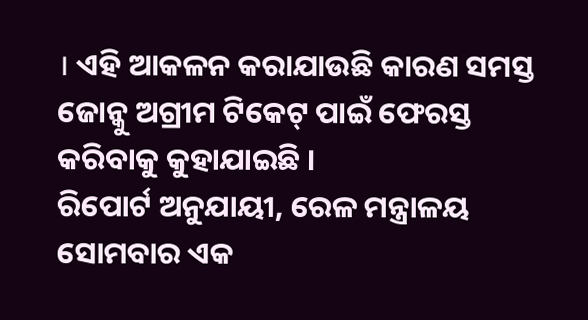। ଏହି ଆକଳନ କରାଯାଉଛି କାରଣ ସମସ୍ତ ଜୋନ୍କୁ ଅଗ୍ରୀମ ଟିକେଟ୍ ପାଇଁ ଫେରସ୍ତ କରିବାକୁ କୁହାଯାଇଛି ।
ରିପୋର୍ଟ ଅନୁଯାୟୀ, ରେଳ ମନ୍ତ୍ରାଳୟ ସୋମବାର ଏକ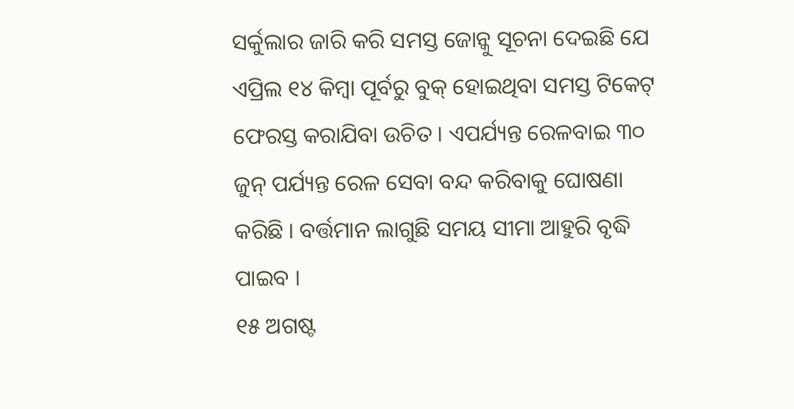ସର୍କୁଲାର ଜାରି କରି ସମସ୍ତ ଜୋନ୍କୁ ସୂଚନା ଦେଇଛି ଯେ ଏପ୍ରିଲ ୧୪ କିମ୍ବା ପୂର୍ବରୁ ବୁକ୍ ହୋଇଥିବା ସମସ୍ତ ଟିକେଟ୍ ଫେରସ୍ତ କରାଯିବା ଉଚିତ । ଏପର୍ଯ୍ୟନ୍ତ ରେଳବାଇ ୩୦ ଜୁନ୍ ପର୍ଯ୍ୟନ୍ତ ରେଳ ସେବା ବନ୍ଦ କରିବାକୁ ଘୋଷଣା କରିଛି । ବର୍ତ୍ତମାନ ଲାଗୁଛି ସମୟ ସୀମା ଆହୁରି ବୃଦ୍ଧି ପାଇବ ।
୧୫ ଅଗଷ୍ଟ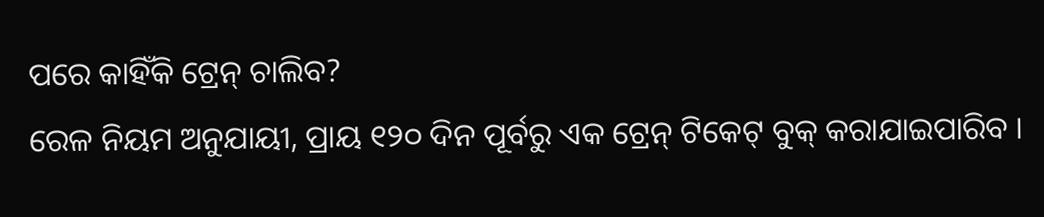ପରେ କାହିଁକି ଟ୍ରେନ୍ ଚାଲିବ?
ରେଳ ନିୟମ ଅନୁଯାୟୀ, ପ୍ରାୟ ୧୨୦ ଦିନ ପୂର୍ବରୁ ଏକ ଟ୍ରେନ୍ ଟିକେଟ୍ ବୁକ୍ କରାଯାଇପାରିବ ।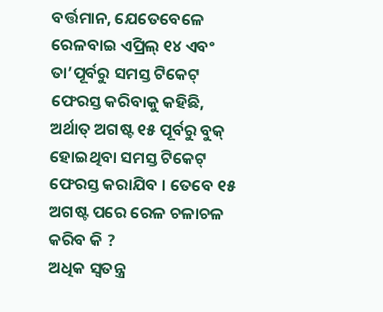ବର୍ତ୍ତମାନ, ଯେତେବେଳେ ରେଳବାଇ ଏପ୍ରିଲ୍ ୧୪ ଏବଂ ତା’ପୂର୍ବରୁ ସମସ୍ତ ଟିକେଟ୍ ଫେରସ୍ତ କରିବାକୁ କହିଛି, ଅର୍ଥାତ୍ ଅଗଷ୍ଟ ୧୫ ପୂର୍ବରୁ ବୁକ୍ ହୋଇଥିବା ସମସ୍ତ ଟିକେଟ୍ ଫେରସ୍ତ କରାଯିବ । ତେବେ ୧୫ ଅଗଷ୍ଟ ପରେ ରେଳ ଚଳାଚଳ କରିବ କି ?
ଅଧିକ ସ୍ୱତନ୍ତ୍ର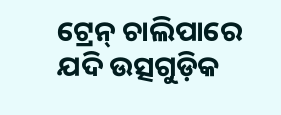ଟ୍ରେନ୍ ଚାଲିପାରେ
ଯଦି ଉତ୍ସଗୁଡ଼ିକ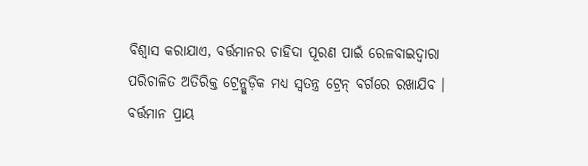ବିଶ୍ୱାସ କରାଯାଏ, ବର୍ତ୍ତମାନର ଚାହିଦା ପୂରଣ ପାଇଁ ରେଳବାଇଦ୍ୱାରା ପରିଚାଳିତ ଅତିରିକ୍ତ ଟ୍ରେନ୍ଗୁଡ଼ିକ ମଧ୍ୟ ସ୍ୱତନ୍ତ୍ର ଟ୍ରେନ୍ ବର୍ଗରେ ରଖାଯିବ । ବର୍ତ୍ତମାନ ପ୍ରାୟ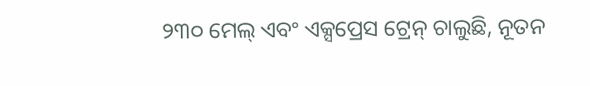୨୩୦ ମେଲ୍ ଏବଂ ଏକ୍ସପ୍ରେସ ଟ୍ରେନ୍ ଚାଲୁଛି, ନୂତନ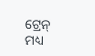ଟ୍ରେନ୍ ମଧ୍ୟ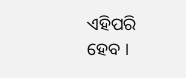ଏହିପରି ହେବ ।